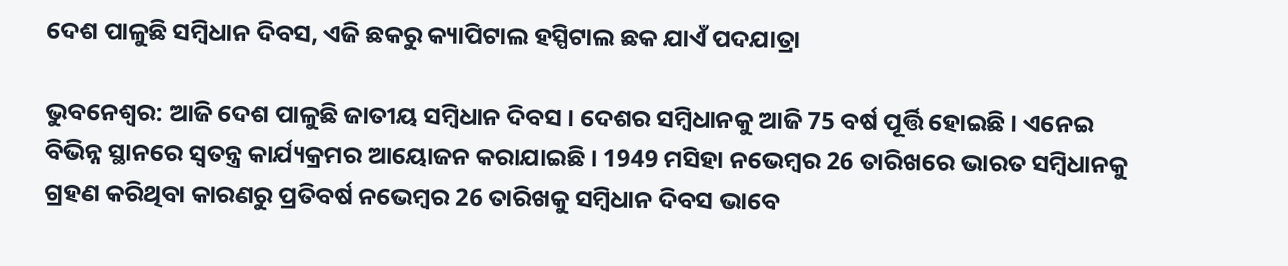ଦେଶ ପାଳୁଛି ସମ୍ବିଧାନ ଦିବସ, ଏଜି ଛକରୁ କ୍ୟାପିଟାଲ ହସ୍ପିଟାଲ ଛକ ଯାଏଁ ପଦଯାତ୍ରା

ଭୁବନେଶ୍ବର: ଆଜି ଦେଶ ପାଳୁଛି ଜାତୀୟ ସମ୍ବିଧାନ ଦିବସ । ଦେଶର ସମ୍ବିଧାନକୁ ଆଜି 75 ବର୍ଷ ପୂର୍ତ୍ତି ହୋଇଛି । ଏନେଇ ବିଭିନ୍ନ ସ୍ଥାନରେ ସ୍ବତନ୍ତ୍ର କାର୍ଯ୍ୟକ୍ରମର ଆୟୋଜନ କରାଯାଇଛି । 1949 ମସିହା ନଭେମ୍ବର 26 ତାରିଖରେ ଭାରତ ସମ୍ବିଧାନକୁ ଗ୍ରହଣ କରିଥିବା କାରଣରୁ ପ୍ରତିବର୍ଷ ନଭେମ୍ବର 26 ତାରିଖକୁ ସମ୍ବିଧାନ ଦିବସ ଭାବେ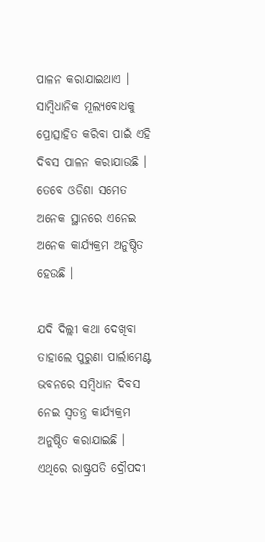ପାଳନ କରାଯାଇଥାଏ । ସାମ୍ବିଧାନିକ ମୂଲ୍ୟବୋଧକୁ ପ୍ରୋତ୍ସାହିତ କରିବା ପାଇଁ ଏହି ଦିବସ ପାଳନ କରାଯାଉଛି । ତେବେ ଓଡିଶା ସମେତ ଅନେକ ସ୍ଥାନରେ ଏନେଇ ଅନେକ କାର୍ଯ୍ୟକ୍ରମ ଅନୁଷ୍ଠିତ ହେଉଛି ।

ଯଦି ଦିଲ୍ଲୀ କଥା ଦେଖିବା ତାହାଲେ ପୁରୁଣା ପାର୍ଲାମେଣ୍ଟ ଭବନରେ ସମ୍ବିଧାନ ଦିବସ ନେଇ ସ୍ବତନ୍ତ୍ର କାର୍ଯ୍ୟକ୍ରମ ଅନୁଷ୍ଠିତ କରାଯାଇଛି । ଏଥିରେ ରାଷ୍ଟ୍ରପତି ଦ୍ରୌପଦୀ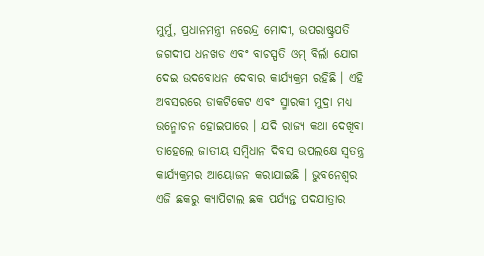ମୁର୍ମୁ, ପ୍ରଧାନମନ୍ତ୍ରୀ ନରେନ୍ଦ୍ର ମୋଦୀ, ଉପରାଷ୍ଟ୍ରପତି ଜଗଦୀପ ଧନଖଡ ଏବଂ ବାଚସ୍ପତି ଓମ୍ ବିର୍ଲା ଯୋଗ ଦେଇ ଉଦବୋଧନ ଦେବାର କାର୍ଯ୍ୟକ୍ରମ ରହିଛି । ଏହି ଅବସରରେ ଡାକଟିକେଟ ଏବଂ ସ୍ମାରକୀ ମୁଦ୍ରା ମଧ୍ୟ ଉନ୍ମୋଚନ ହୋଇପାରେ । ଯଦି ରାଜ୍ୟ କଥା ଦେଖିବା ତାହେଲେ ଜାତୀୟ ସମ୍ବିଧାନ ଦିବସ ଉପଲକ୍ଷେ ସ୍ବତନ୍ତ୍ର କାର୍ଯ୍ୟକ୍ରମର ଆୟୋଜନ କରାଯାଇଛି । ଭୁବନେଶ୍ବର ଏଜି ଛକରୁ କ୍ୟାପିଟାଲ ଛକ ପର୍ଯ୍ୟନ୍ତ ପଦଯାତ୍ରାର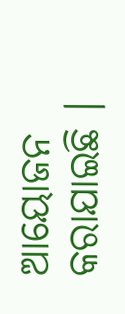ଆୟୋଜନ କରାଯାଇଛି ।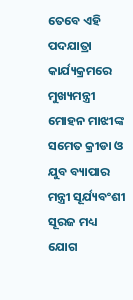ତେବେ ଏହି ପଦଯାତ୍ରା କାର୍ଯ୍ୟକ୍ରମରେ ମୁଖ୍ୟମନ୍ତ୍ରୀ ମୋହନ ମାଝୀଙ୍କ ସମେତ କ୍ରୀଡା ଓ ଯୁବ ବ୍ୟାପାର ମନ୍ତ୍ରୀ ସୂର୍ଯ୍ୟବଂଶୀ ସୂରଜ ମଧ୍ୟ ଯୋଗ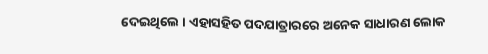ଦେଇଥିଲେ । ଏହାସହିତ ପଦଯାତ୍ରାରରେ ଅନେକ ସାଧାରଣ ଲୋକ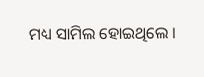ମଧ୍ୟ ସାମିଲ ହୋଇଥିଲେ ।